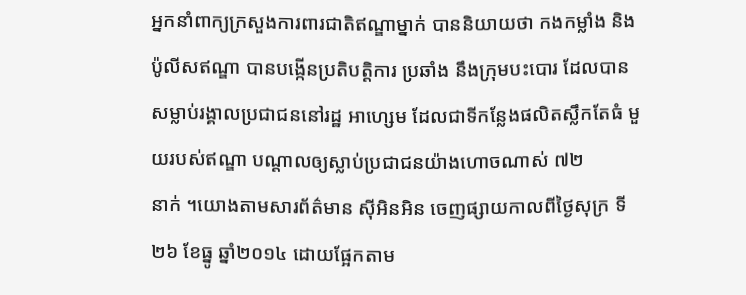អ្នកនាំពាក្យក្រសួងការពារជាតិឥណ្ឌាម្នាក់ បាននិយាយថា កងកម្លាំង និងប៉ូលីសឥណ្ឌា បានបង្កើនប្រតិបត្តិការ ប្រឆាំង នឹងក្រុមបះបោរ ដែលបានសម្លាប់រង្គាលប្រជាជននៅរដ្ឋ អាហ្សេម ដែលជាទីកន្លែងផលិតស្លឹកតែធំ មួយរបស់ឥណ្ឌា បណ្តាលឲ្យស្លាប់ប្រជាជនយ៉ាងហោចណាស់ ៧២
នាក់ ។យោងតាមសារព័ត៌មាន ស៊ីអិនអិន ចេញផ្សាយកាលពីថ្ងៃសុក្រ ទី២៦ ខែធ្នូ ឆ្នាំ២០១៤ ដោយផ្អែកតាម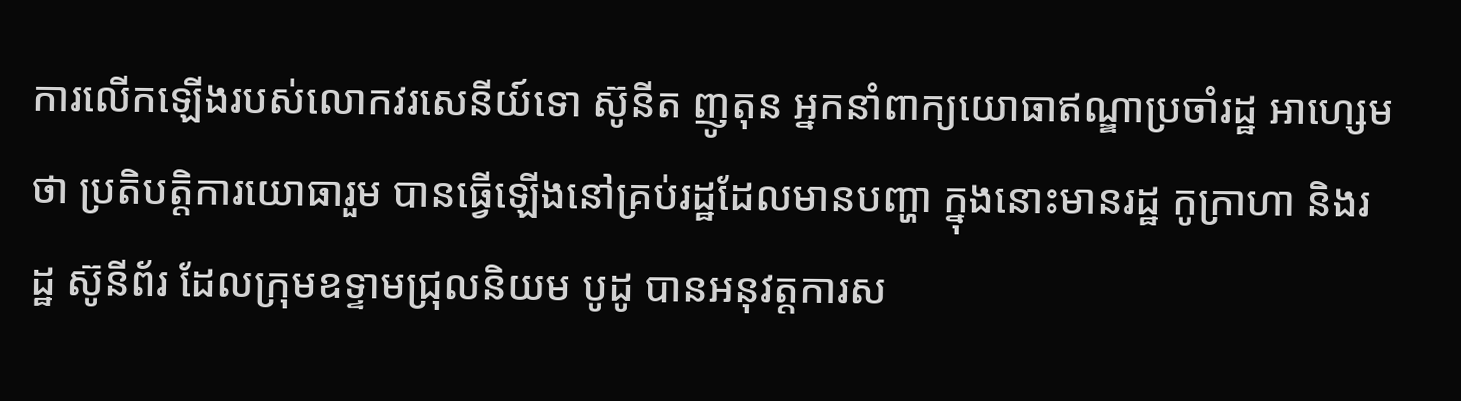ការលើកឡើងរបស់លោកវរសេនីយ៍ទោ ស៊ូនីត ញូតុន អ្នកនាំពាក្យយោធាឥណ្ឌាប្រចាំរដ្ឋ អាហ្សេមថា ប្រតិបត្តិការយោធារួម បានធ្វើឡើងនៅគ្រប់រដ្ឋដែលមានបញ្ហា ក្នុងនោះមានរដ្ឋ កូក្រាហា និងរដ្ឋ ស៊ូនីព័រ ដែលក្រុមឧទ្ទាមជ្រុលនិយម បូដូ បានអនុវត្តការស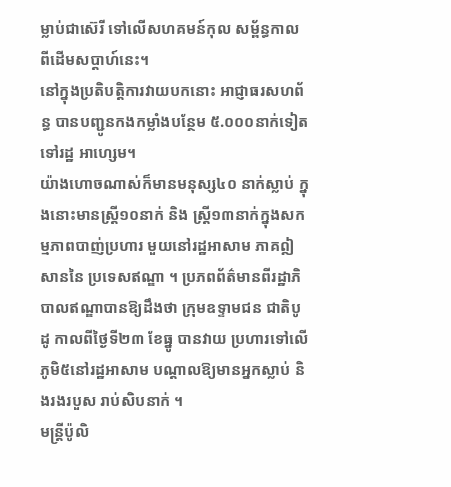ម្លាប់ជាស៊េរី ទៅលើសហគមន៍កុល សម្ព័ន្ធកាល ពីដើមសប្តាហ៍នេះ។
នៅក្នុងប្រតិបត្តិការវាយបកនោះ អាជ្ញាធរសហព័ន្ធ បានបញ្ជូនកងកម្លាំងបន្ថែម ៥.០០០នាក់ទៀត ទៅរដ្ឋ អាហ្សេម។
យ៉ាងហោចណាស់ក៏មានមនុស្ស៤០ នាក់ស្លាប់ ក្នុងនោះមានស្ដ្រី១០នាក់ និង ស្ដ្រី១៣នាក់ក្នុងសកម្មភាពបាញ់ប្រហារ មួយនៅរដ្ឋអាសាម ភាគឦសាននៃ ប្រទេសឥណ្ឌា ។ ប្រភពព័ត៌មានពីរដ្ឋាភិ បាលឥណ្ឌាបានឱ្យដឹងថា ក្រុមឧទ្ទាមជន ជាតិបូដូ កាលពីថ្ងៃទី២៣ ខែធ្នូ បានវាយ ប្រហារទៅលើភូមិ៥នៅរដ្ឋអាសាម បណ្ដាលឱ្យមានអ្នកស្លាប់ និងរងរបួស រាប់សិបនាក់ ។
មន្ដ្រីប៉ូលិ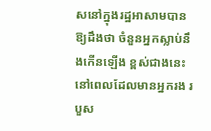សនៅក្នុងរដ្ឋអាសាមបាន ឱ្យដឹងថា ចំនួនអ្នកស្លាប់នឹងកើនឡើង ខ្ពស់ជាងនេះនៅពេលដែលមានអ្នករង របួស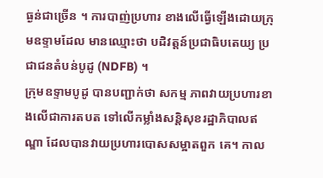ធ្ងន់ជាច្រើន ។ ការបាញ់ប្រហារ ខាងលើធ្វើឡើងដោយក្រុមឧទ្ទាមដែល មានឈ្មោះថា បដិវត្ដន៍ប្រជាធិបតេយ្យ ប្រជាជនតំបន់បូដូ (NDFB) ។
ក្រុមឧទ្ទាមបូដូ បានបញ្ជាក់ថា សកម្ម ភាពវាយប្រហារខាងលើជាការតបត ទៅលើកម្លាំងសន្ដិសុខរដ្ឋាភិបាលឥណ្ឌា ដែលបានវាយប្រហារបោសសម្អាតពួក គេ។ កាល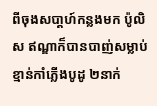ពីចុងសបា្ដហ៍កន្លងមក ប៉ូលិស ឥណ្ឌាក៏បានបាញ់សម្លាប់ខ្មាន់កាំភ្លើងបូដូ ២នាក់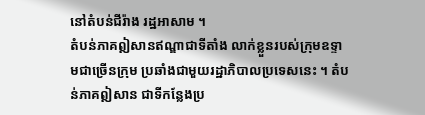នៅតំបន់ជីរ៉ាង រដ្ឋអាសាម ។
តំបន់ភាគឦសានឥណ្ឌាជាទីតាំង លាក់ខ្លួនរបស់ក្រុមឧទ្ទាមជាច្រើនក្រុម ប្រឆាំងជាមួយរដ្ឋាភិបាលប្រទេសនេះ ។ តំបន់ភាគឦសាន ជាទីកន្លែងប្រ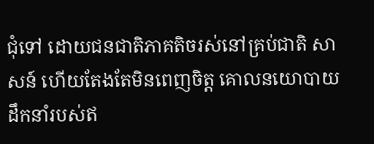ជុំទៅ ដោយជនជាតិភាគតិចរស់នៅគ្រប់ជាតិ សាសន៍ ហើយតែងតែមិនពេញចិត្ដ គោលនយោបាយដឹកនាំរបស់ឥ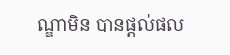ណ្ឌាមិន បានផ្ដល់ផល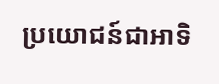ប្រយោជន៍ជាអាទិ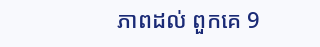ភាពដល់ ពួកគេ 9